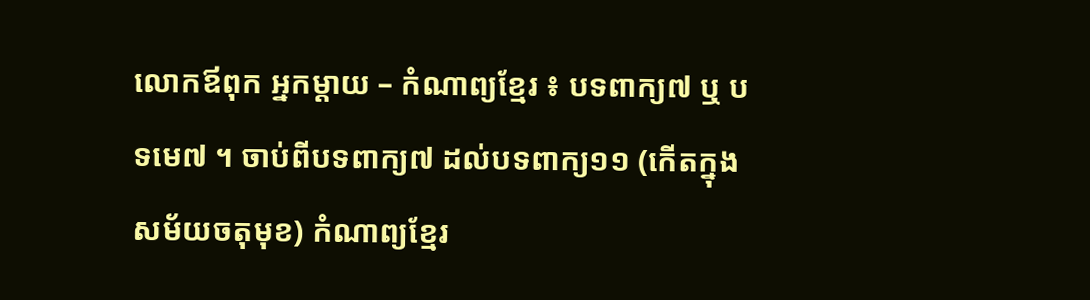លោកឪពុក អ្នកម្តាយ – កំណាព្យខ្មែរ ៖ បទពាក្យ៧ ឬ បទមេ៧ ។ ចាប់ពីបទពាក្យ៧ ដល់បទពាក្យ១១ (កើតក្នុងសម័យចតុមុខ) កំណាព្យខ្មែរ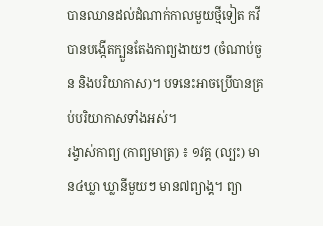បានឈានដល់ដំណាក់កាលមួយថ្មីទៀត កវីបានបង្កើតក្បួនតែងកាព្យងាយៗ (ចំណាប់ចួន និងបរិយាកាស)។ បទនេះអាចប្រើបានគ្រប់បរិយាកាសទាំងអស់។
រង្វាស់កាព្យ (កាព្យមាត្រ) ៖ ១វគ្គ (ល្បះ) មាន៤ឃ្លា ឃ្លានីមួយៗ មាន៧ព្យាង្គ។ ព្យា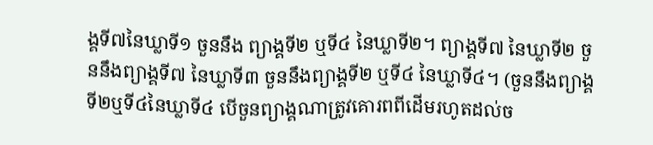ង្គទី៧នៃឃ្លាទី១ ចួននឹង ព្យាង្គទី២ ឬទី៤ នៃឃ្លាទី២។ ព្យាង្គទី៧ នៃឃ្លាទី២ ចួននឹងព្យាង្គទី៧ នៃឃ្លាទី៣ ចួននឹងព្យាង្គទី២ ឬទី៤ នៃឃ្លាទី៤។ (ចួននឹងព្យាង្គទី២ឬទី៤នៃឃ្លាទី៤ បើចួនព្យាង្គណាត្រូវគោរពពីដើមរហូតដល់ច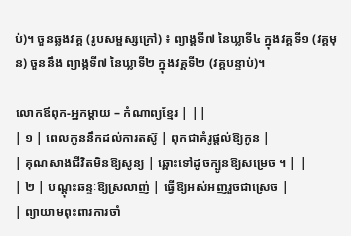ប់)។ ចួនឆ្លងវគ្គ (រូបសម្ផស្សក្រៅ) ៖ ព្យាង្គទី៧ នៃឃ្លាទី៤ ក្នុងវគ្គទី១ (វគ្គមុន) ចួននឹង ព្យាង្កទី៧ នៃឃ្លាទី២ ក្នុងវគ្គទី២ (វគ្គបន្ទាប់)។

លោកឪពុក-អ្នកម្តាយ – កំណាព្យខ្មែរ | ||
| ១ | ពេលកូននឹកដល់ការតស៊ូ | ពុកជាគំរូផ្តល់ឱ្យកូន |
| គុណសាងជីវិតមិនឱ្យសូន្យ | ឆ្ពោះទៅដូចក្បូនឱ្យសម្រេច ។ | |
| ២ | បណ្តុះឆន្ទៈឱ្យស្រលាញ់ | ធ្វើឱ្យអស់អញរួចជាស្រេច |
| ព្យាយាមពុះពារការចាំ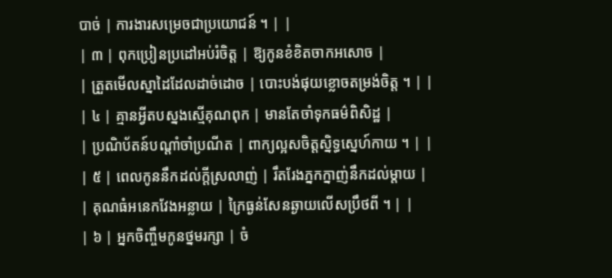បាច់ | ការងារសម្រេចជាប្រយោជន៍ ។ | |
| ៣ | ពុកប្រៀនប្រដៅអប់រំចិត្ត | ឱ្យកូនខំខិតចាកអសោច |
| ត្រួតមើលស្នាដៃដែលដាច់ដោច | បោះបង់ផុយខ្លោចតម្រង់ចិត្ត ។ | |
| ៤ | គ្មានអ្វីតបស្នងស្មើគុណពុក | មានតែចាំទុកធម៌ពិសិដ្ឋ |
| ប្រណិប័តន៍បណ្តាំចាំប្រណីត | ពាក្យល្អសចិត្តស្និទ្ធស្នេហ៍កាយ ។ | |
| ៥ | ពេលកូននឹកដល់ក្តីស្រលាញ់ | រឹតរែងភ្នកក្នាញ់នឹកដល់ម្តាយ |
| គុណធំអនេកវែងអន្លាយ | ក្រៃធ្ងន់សែនឆ្ងាយលើសប្រឹថពី ។ | |
| ៦ | អ្នកចិញ្ចឹមកូនថ្នមរក្សា | ចំ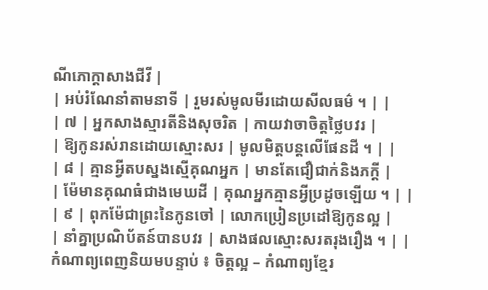ណីភោក្តាសាងជីវី |
| អប់រំណែនាំតាមនាទី | រួមរស់មូលមីរដោយសីលធម៌ ។ | |
| ៧ | អ្នកសាងស្មារតីនិងសុចរិត | កាយវាចាចិត្តថ្លៃបវរ |
| ឱ្យកូនរស់រានដោយស្មោះសរ | មូលមិត្តបន្តលើផែនដី ។ | |
| ៨ | គ្មានអ្វីតបស្នងស្មើគុណអ្នក | មានតែជឿជាក់និងភក្តី |
| ម៉ែមានគុណធំជាងមេឃដី | គុណអ្នកគ្មានអ្វីប្រដូចឡើយ ។ | |
| ៩ | ពុកម៉ែជាព្រះនៃកូនចៅ | លោកប្រៀនប្រដៅឱ្យកូនល្អ |
| នាំគ្នាប្រណិប័តន៍បានបវរ | សាងផលស្មោះសរតរុងរឿង ។ | |
កំណាព្យពេញនិយមបន្ទាប់ ៖ ចិត្តល្អ – កំណាព្យខ្មែរ